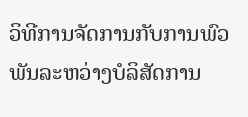ວິທີການຈັດການກັບການພົວພັນລະຫວ່າງບໍລິສັດການ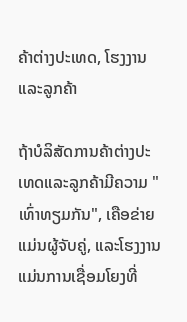ຄ້າຕ່າງປະເທດ, ໂຮງງານແລະລູກຄ້າ

ຖ້າບໍລິສັດການຄ້າຕ່າງປະເທດແລະລູກຄ້າມີຄວາມ "ເທົ່າທຽມກັນ", ເຄືອຂ່າຍແມ່ນຜູ້ຈັບຄູ່, ແລະໂຮງງານແມ່ນການເຊື່ອມໂຍງທີ່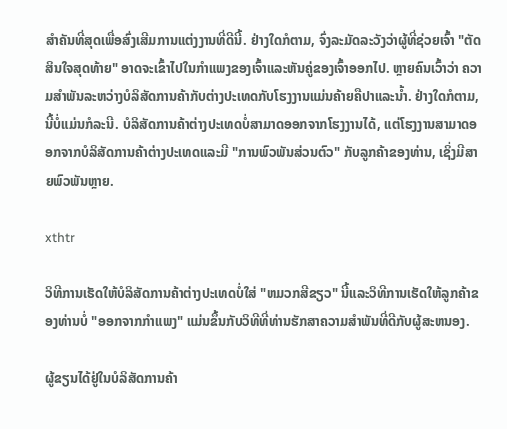ສໍາຄັນທີ່ສຸດເພື່ອສົ່ງເສີມການແຕ່ງງານທີ່ດີນີ້. ຢ່າງໃດກໍຕາມ, ຈົ່ງລະມັດລະວັງວ່າຜູ້ທີ່ຊ່ວຍເຈົ້າ "ຕັດສິນໃຈສຸດທ້າຍ" ອາດຈະເຂົ້າໄປໃນກໍາແພງຂອງເຈົ້າແລະຫັນຄູ່ຂອງເຈົ້າອອກໄປ. ຫຼາຍຄົນເວົ້າວ່າ ຄວາມສຳພັນລະຫວ່າງບໍລິສັດການຄ້າກັບຕ່າງປະເທດກັບໂຮງງານແມ່ນຄ້າຍຄືປາແລະນ້ຳ. ຢ່າງໃດກໍຕາມ, ນີ້ບໍ່ແມ່ນກໍລະນີ. ບໍລິສັດການຄ້າຕ່າງປະເທດບໍ່ສາມາດອອກຈາກໂຮງງານໄດ້, ແຕ່ໂຮງງານສາມາດອອກຈາກບໍລິສັດການຄ້າຕ່າງປະເທດແລະມີ "ການພົວພັນສ່ວນຕົວ" ກັບລູກຄ້າຂອງທ່ານ, ເຊິ່ງມີສາຍພົວພັນຫຼາຍ.

xthtr

ວິທີການເຮັດໃຫ້ບໍລິສັດການຄ້າຕ່າງປະເທດບໍ່ໃສ່ "ຫມວກສີຂຽວ" ນີ້ແລະວິທີການເຮັດໃຫ້ລູກຄ້າຂອງທ່ານບໍ່ "ອອກຈາກກໍາແພງ" ແມ່ນຂຶ້ນກັບວິທີທີ່ທ່ານຮັກສາຄວາມສໍາພັນທີ່ດີກັບຜູ້ສະຫນອງ.

ຜູ້ຂຽນໄດ້ຢູ່ໃນບໍລິສັດການຄ້າ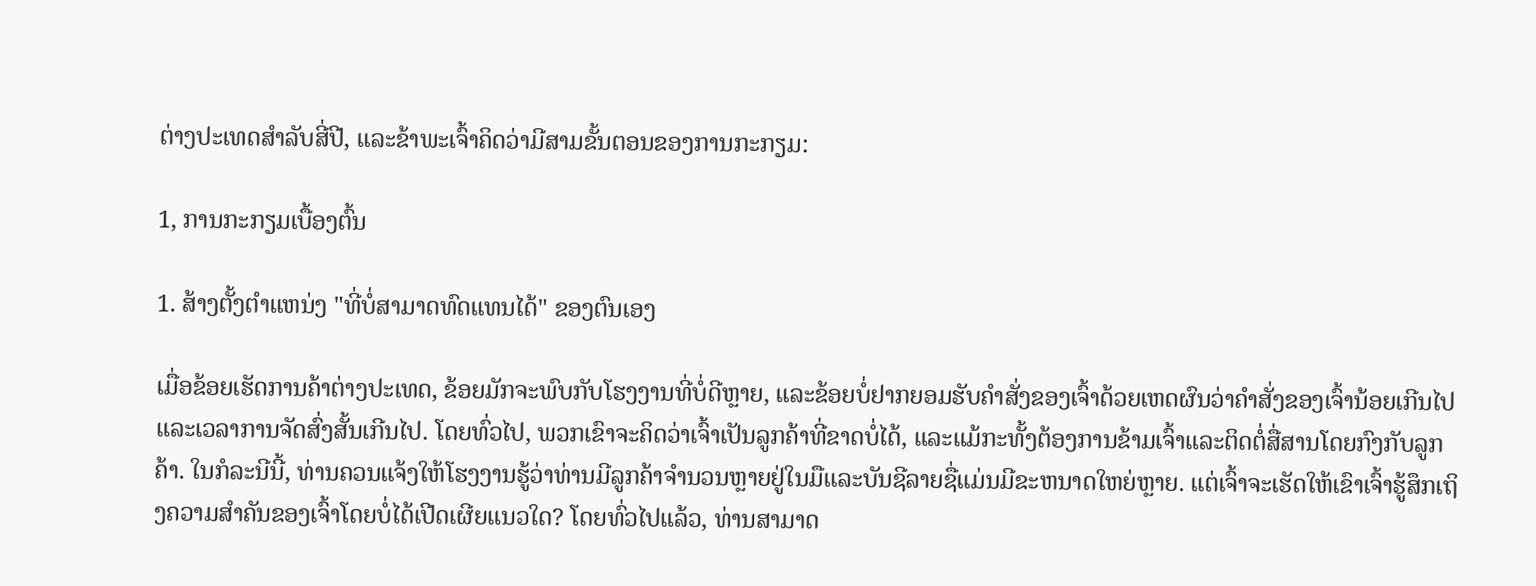ຕ່າງປະເທດສໍາລັບສີ່ປີ, ແລະຂ້າພະເຈົ້າຄິດວ່າມີສາມຂັ້ນຕອນຂອງການກະກຽມ:

1, ການກະກຽມເບື້ອງຕົ້ນ

1. ສ້າງຕັ້ງຕໍາແຫນ່ງ "ທີ່ບໍ່ສາມາດທົດແທນໄດ້" ຂອງຕົນເອງ

ເມື່ອຂ້ອຍເຮັດການຄ້າຕ່າງປະເທດ, ຂ້ອຍມັກຈະພົບກັບໂຮງງານທີ່ບໍ່ດີຫຼາຍ, ແລະຂ້ອຍບໍ່ຢາກຍອມຮັບຄໍາສັ່ງຂອງເຈົ້າດ້ວຍເຫດຜົນວ່າຄໍາສັ່ງຂອງເຈົ້ານ້ອຍເກີນໄປແລະເວລາການຈັດສົ່ງສັ້ນເກີນໄປ. ໂດຍທົ່ວໄປ, ພວກເຂົາຈະຄິດວ່າເຈົ້າເປັນລູກຄ້າທີ່ຂາດບໍ່ໄດ້, ແລະແມ້ກະທັ້ງຕ້ອງການຂ້າມເຈົ້າແລະຕິດຕໍ່ສື່ສານໂດຍກົງກັບລູກຄ້າ. ໃນກໍລະນີນີ້, ທ່ານຄວນແຈ້ງໃຫ້ໂຮງງານຮູ້ວ່າທ່ານມີລູກຄ້າຈໍານວນຫຼາຍຢູ່ໃນມືແລະບັນຊີລາຍຊື່ແມ່ນມີຂະຫນາດໃຫຍ່ຫຼາຍ. ແຕ່ເຈົ້າຈະເຮັດໃຫ້ເຂົາເຈົ້າຮູ້ສຶກເຖິງຄວາມສໍາຄັນຂອງເຈົ້າໂດຍບໍ່ໄດ້ເປີດເຜີຍແນວໃດ? ໂດຍທົ່ວໄປແລ້ວ, ທ່ານສາມາດ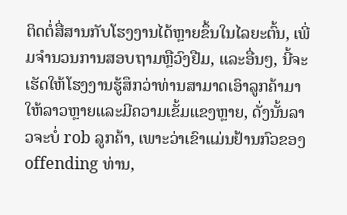ຕິດຕໍ່ສື່ສານກັບໂຮງງານໄດ້ຫຼາຍຂຶ້ນໃນໄລຍະຕົ້ນ, ເພີ່ມຈໍານວນການສອບຖາມຫຼືວົງຢືມ, ແລະອື່ນໆ, ນີ້ຈະເຮັດໃຫ້ໂຮງງານຮູ້ສຶກວ່າທ່ານສາມາດເອົາລູກຄ້າມາໃຫ້ລາວຫຼາຍແລະມີຄວາມເຂັ້ມແຂງຫຼາຍ, ດັ່ງນັ້ນລາວຈະບໍ່ rob ລູກຄ້າ, ເພາະວ່າເຂົາແມ່ນຢ້ານກົວຂອງ offending ທ່ານ,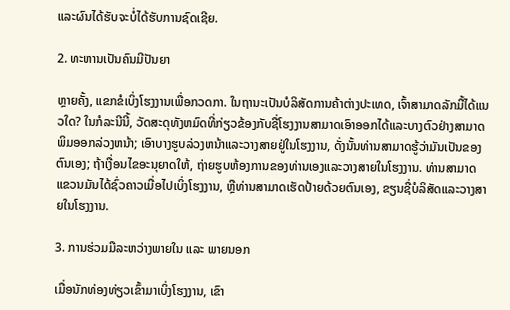ແລະຜົນໄດ້ຮັບຈະບໍ່ໄດ້ຮັບການຊົດເຊີຍ.

2. ທະຫານເປັນຄົນມີປັນຍາ

ຫຼາຍຄັ້ງ, ແຂກຂໍເບິ່ງໂຮງງານເພື່ອກວດກາ. ໃນຖານະເປັນບໍລິສັດການຄ້າຕ່າງປະເທດ, ເຈົ້າສາມາດລັກມື້ໄດ້ແນວໃດ? ໃນກໍລະນີນີ້, ວັດສະດຸທັງຫມົດທີ່ກ່ຽວຂ້ອງກັບຊື່ໂຮງງານສາມາດເອົາອອກໄດ້ແລະບາງຕົວຢ່າງສາມາດພິມອອກລ່ວງຫນ້າ; ເອົາບາງຮູບລ່ວງຫນ້າແລະວາງສາຍຢູ່ໃນໂຮງງານ, ດັ່ງນັ້ນທ່ານສາມາດຮູ້ວ່າມັນເປັນຂອງຕົນເອງ; ຖ້າເງື່ອນໄຂອະນຸຍາດໃຫ້, ຖ່າຍຮູບຫ້ອງການຂອງທ່ານເອງແລະວາງສາຍໃນໂຮງງານ. ທ່ານສາມາດແຂວນມັນໄດ້ຊົ່ວຄາວເມື່ອໄປເບິ່ງໂຮງງານ, ຫຼືທ່ານສາມາດເຮັດປ້າຍດ້ວຍຕົນເອງ, ຂຽນຊື່ບໍລິສັດແລະວາງສາຍໃນໂຮງງານ.

3. ການຮ່ວມມືລະຫວ່າງພາຍໃນ ແລະ ພາຍນອກ

ເມື່ອນັກທ່ອງທ່ຽວເຂົ້າມາເບິ່ງໂຮງງານ, ເຂົາ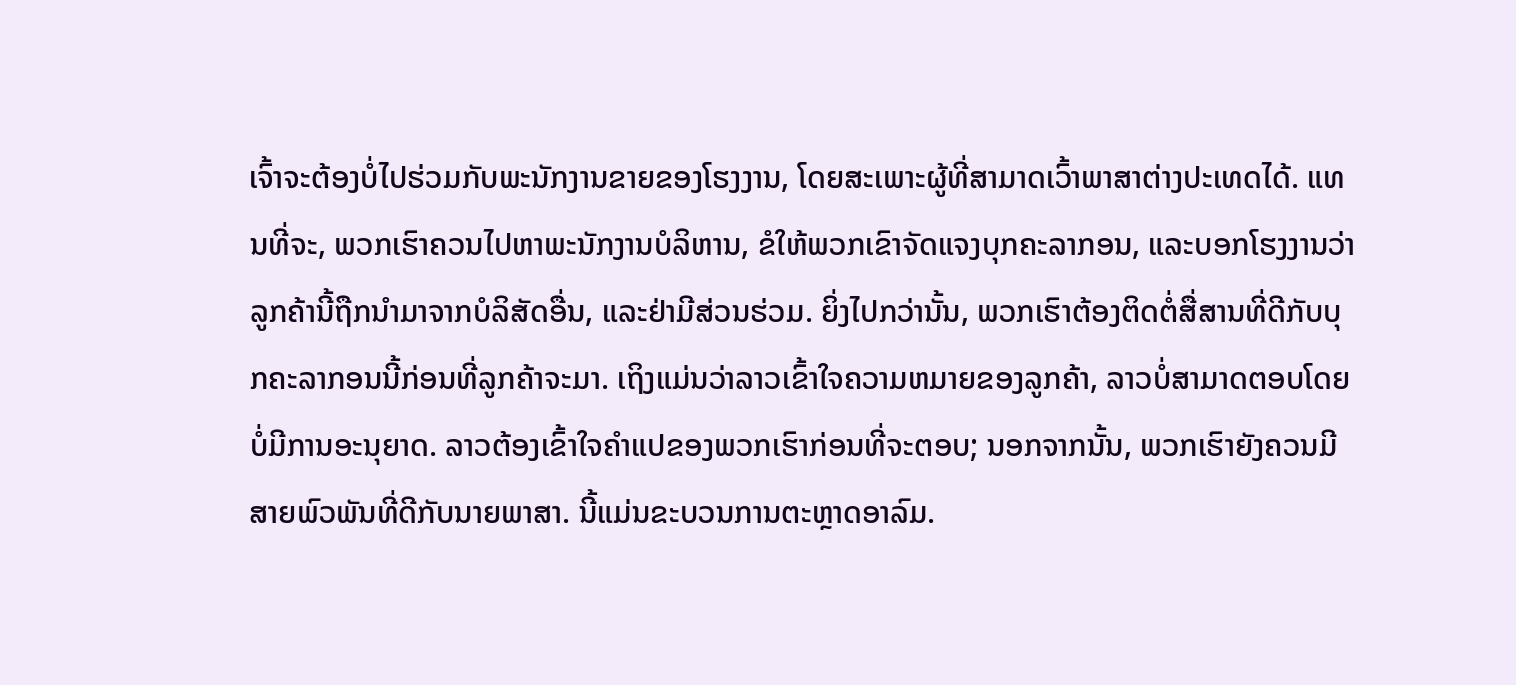ເຈົ້າຈະຕ້ອງບໍ່ໄປຮ່ວມກັບພະນັກງານຂາຍຂອງໂຮງງານ, ໂດຍສະເພາະຜູ້ທີ່ສາມາດເວົ້າພາສາຕ່າງປະເທດໄດ້. ແທນທີ່ຈະ, ພວກເຮົາຄວນໄປຫາພະນັກງານບໍລິຫານ, ຂໍໃຫ້ພວກເຂົາຈັດແຈງບຸກຄະລາກອນ, ແລະບອກໂຮງງານວ່າລູກຄ້ານີ້ຖືກນໍາມາຈາກບໍລິສັດອື່ນ, ແລະຢ່າມີສ່ວນຮ່ວມ. ຍິ່ງໄປກວ່ານັ້ນ, ພວກເຮົາຕ້ອງຕິດຕໍ່ສື່ສານທີ່ດີກັບບຸກຄະລາກອນນີ້ກ່ອນທີ່ລູກຄ້າຈະມາ. ເຖິງແມ່ນວ່າລາວເຂົ້າໃຈຄວາມຫມາຍຂອງລູກຄ້າ, ລາວບໍ່ສາມາດຕອບໂດຍບໍ່ມີການອະນຸຍາດ. ລາວຕ້ອງເຂົ້າໃຈຄໍາແປຂອງພວກເຮົາກ່ອນທີ່ຈະຕອບ; ນອກຈາກນັ້ນ, ພວກເຮົາຍັງຄວນມີສາຍພົວພັນທີ່ດີກັບນາຍພາສາ. ນີ້ແມ່ນຂະບວນການຕະຫຼາດອາລົມ.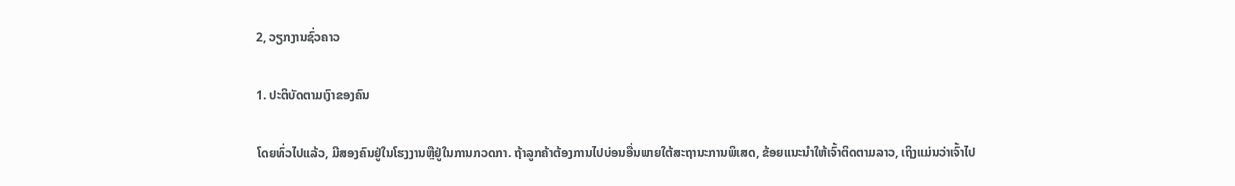2, ວຽກງານຊົ່ວຄາວ

1. ປະຕິບັດຕາມເງົາຂອງຄົນ

ໂດຍທົ່ວໄປແລ້ວ, ມີສອງຄົນຢູ່ໃນໂຮງງານຫຼືຢູ່ໃນການກວດກາ. ຖ້າລູກຄ້າຕ້ອງການໄປບ່ອນອື່ນພາຍໃຕ້ສະຖານະການພິເສດ, ຂ້ອຍແນະນໍາໃຫ້ເຈົ້າຕິດຕາມລາວ, ເຖິງແມ່ນວ່າເຈົ້າໄປ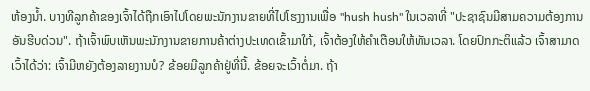ຫ້ອງນ້ຳ. ບາງທີລູກຄ້າຂອງເຈົ້າໄດ້ຖືກເອົາໄປໂດຍພະນັກງານຂາຍທີ່ໄປໂຮງງານເພື່ອ "hush hush" ໃນເວລາທີ່ "ປະຊາຊົນມີສາມຄວາມຕ້ອງການອັນຮີບດ່ວນ". ຖ້າເຈົ້າພົບເຫັນພະນັກງານຂາຍການຄ້າຕ່າງປະເທດເຂົ້າມາໃກ້, ເຈົ້າຕ້ອງໃຫ້ຄຳເຕືອນໃຫ້ທັນເວລາ. ໂດຍປົກກະຕິແລ້ວ ເຈົ້າສາມາດເວົ້າໄດ້ວ່າ: ເຈົ້າມີຫຍັງຕ້ອງລາຍງານບໍ? ຂ້ອຍມີລູກຄ້າຢູ່ທີ່ນີ້. ຂ້ອຍຈະເວົ້າຕໍ່ມາ. ຖ້າ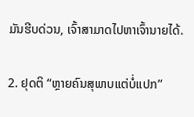ມັນຮີບດ່ວນ, ເຈົ້າສາມາດໄປຫາເຈົ້ານາຍໄດ້.

2. ຢຸດຕິ “ຫຼາຍຄົນສຸພາບແຕ່ບໍ່ແປກ”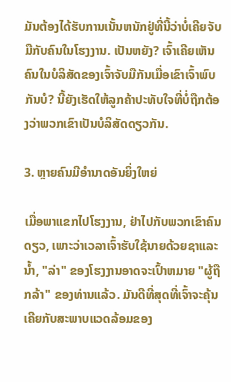ມັນຕ້ອງໄດ້ຮັບການເນັ້ນຫນັກຢູ່ທີ່ນີ້ວ່າບໍ່ເຄີຍຈັບມືກັບຄົນໃນໂຮງງານ. ເປັນຫຍັງ? ເຈົ້າເຄີຍເຫັນຄົນໃນບໍລິສັດຂອງເຈົ້າຈັບມືກັນເມື່ອເຂົາເຈົ້າພົບກັນບໍ? ນີ້ຍັງເຮັດໃຫ້ລູກຄ້າປະທັບໃຈທີ່ບໍ່ຖືກຕ້ອງວ່າພວກເຂົາເປັນບໍລິສັດດຽວກັນ.

3. ຫຼາຍຄົນມີອຳນາດອັນຍິ່ງໃຫຍ່

ເມື່ອພາແຂກໄປໂຮງງານ, ຢ່າໄປກັບພວກເຂົາຄົນດຽວ, ເພາະວ່າເວລາເຈົ້າຮັບໃຊ້ນາຍດ້ວຍຊາແລະນ້ຳ, "ລ່າ" ຂອງໂຮງງານອາດຈະເປົ້າຫມາຍ "ຜູ້ຖືກລ້າ" ຂອງທ່ານແລ້ວ. ມັນດີທີ່ສຸດທີ່ເຈົ້າຈະຄຸ້ນເຄີຍກັບສະພາບແວດລ້ອມຂອງ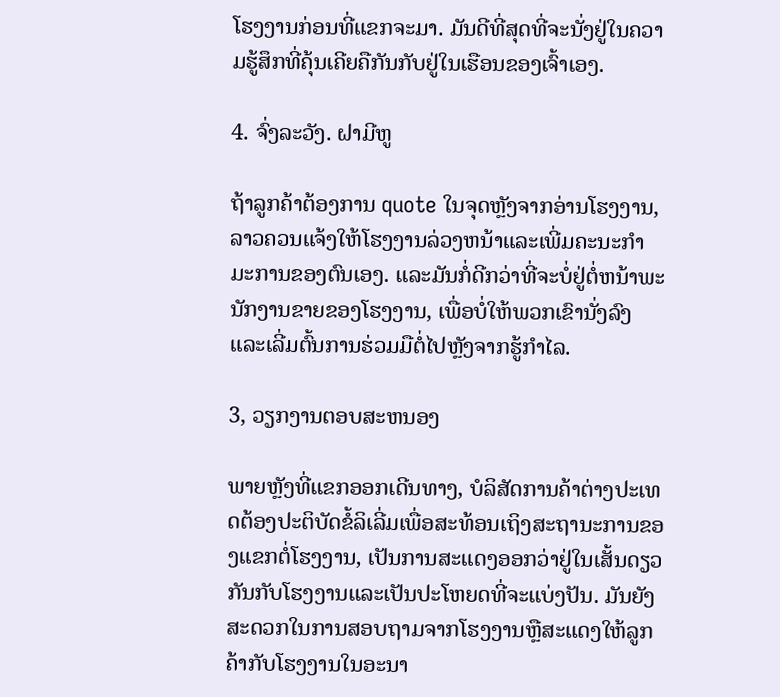ໂຮງງານກ່ອນທີ່ແຂກຈະມາ. ມັນດີທີ່ສຸດທີ່ຈະນັ່ງຢູ່ໃນຄວາມຮູ້ສຶກທີ່ຄຸ້ນເຄີຍຄືກັນກັບຢູ່ໃນເຮືອນຂອງເຈົ້າເອງ.

4. ຈົ່ງລະວັງ. ຝາມີຫູ

ຖ້າລູກຄ້າຕ້ອງການ quote ໃນຈຸດຫຼັງຈາກອ່ານໂຮງງານ, ລາວຄວນແຈ້ງໃຫ້ໂຮງງານລ່ວງຫນ້າແລະເພີ່ມຄະນະກໍາມະການຂອງຕົນເອງ. ແລະມັນກໍ່ດີກວ່າທີ່ຈະບໍ່ຢູ່ຕໍ່ຫນ້າພະນັກງານຂາຍຂອງໂຮງງານ, ເພື່ອບໍ່ໃຫ້ພວກເຂົານັ່ງລົງແລະເລີ່ມຕົ້ນການຮ່ວມມືຕໍ່ໄປຫຼັງຈາກຮູ້ກໍາໄລ.

3, ວຽກງານຕອບສະຫນອງ

ພາຍຫຼັງທີ່ແຂກອອກເດີນທາງ, ບໍລິສັດການຄ້າຕ່າງປະເທດຕ້ອງປະຕິບັດຂໍ້ລິເລີ່ມເພື່ອສະທ້ອນເຖິງສະຖານະການຂອງແຂກຕໍ່ໂຮງງານ, ເປັນການສະແດງອອກວ່າຢູ່ໃນເສັ້ນດຽວກັນກັບໂຮງງານແລະເປັນປະໂຫຍດທີ່ຈະແບ່ງປັນ. ມັນຍັງສະດວກໃນການສອບຖາມຈາກໂຮງງານຫຼືສະແດງໃຫ້ລູກຄ້າກັບໂຮງງານໃນອະນາ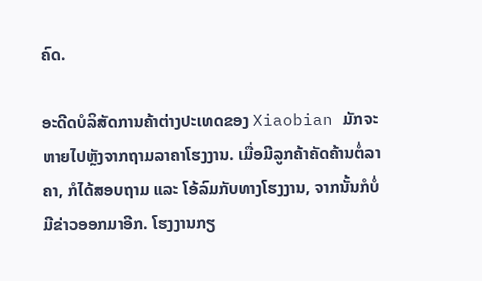ຄົດ.

ອະດີດບໍລິສັດການຄ້າຕ່າງປະເທດຂອງ Xiaobian ມັກຈະຫາຍໄປຫຼັງຈາກຖາມລາຄາໂຮງງານ. ເມື່ອມີລູກຄ້າຄັດຄ້ານຕໍ່ລາຄາ, ກໍໄດ້ສອບຖາມ ແລະ ໂອ້ລົມກັບທາງໂຮງງານ, ຈາກນັ້ນກໍບໍ່ມີຂ່າວອອກມາອີກ. ໂຮງງານກຽ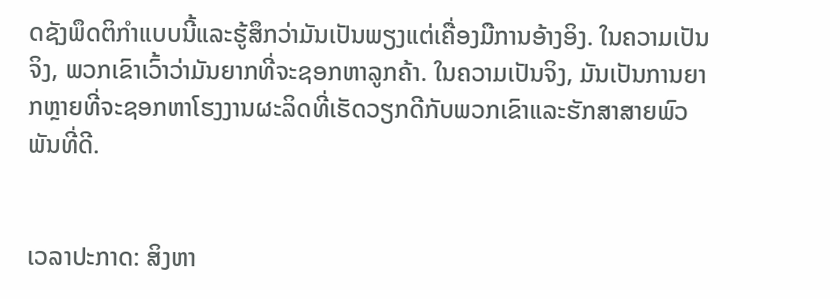ດຊັງພຶດຕິກໍາແບບນີ້ແລະຮູ້ສຶກວ່າມັນເປັນພຽງແຕ່ເຄື່ອງມືການອ້າງອິງ. ໃນຄວາມເປັນຈິງ, ພວກເຂົາເວົ້າວ່າມັນຍາກທີ່ຈະຊອກຫາລູກຄ້າ. ໃນຄວາມເປັນຈິງ, ມັນເປັນການຍາກຫຼາຍທີ່ຈະຊອກຫາໂຮງງານຜະລິດທີ່ເຮັດວຽກດີກັບພວກເຂົາແລະຮັກສາສາຍພົວພັນທີ່ດີ.


ເວລາປະກາດ: ສິງຫາ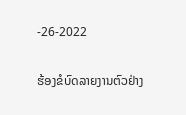-26-2022

ຮ້ອງຂໍບົດລາຍງານຕົວຢ່າງ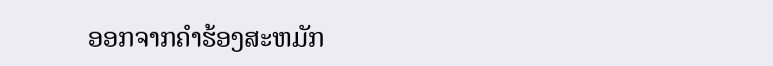ອອກຈາກຄໍາຮ້ອງສະຫມັກ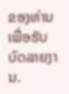ຂອງທ່ານເພື່ອຮັບບົດລາຍງານ.